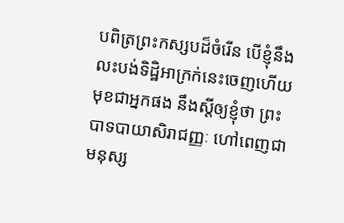បពិត្រព្រះកស្សបដ៏ចំរើន បើខ្ញុំនឹងលះបង់ទិដ្ឋិអាក្រក់នេះចេញហើយ មុខជាអ្នកផង នឹងស្តីឲ្យខ្ញុំថា ព្រះបាទបាយាសិរាជញ្ញៈ ហៅពេញជាមនុស្ស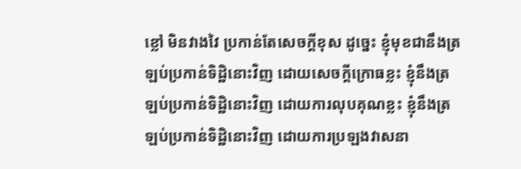ខ្លៅ មិនវាងវៃ ប្រកាន់តែសេចក្តីខុស ដូច្នេះ ខ្ញុំមុខជានឹងត្រឡប់ប្រកាន់ទិដ្ឋិនោះវិញ ដោយសេចក្តីក្រោធខ្លះ ខ្ញុំនឹងត្រឡប់ប្រកាន់ទិដ្ឋិនោះវិញ ដោយការលុបគុណខ្លះ ខ្ញុំនឹងត្រឡប់ប្រកាន់ទិដ្ឋិនោះវិញ ដោយការប្រឡងវាសនា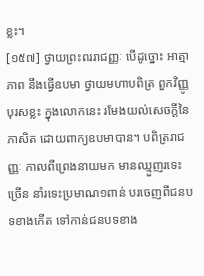ខ្លះ។
[១៥៧] ថ្វាយព្រះពររាជញ្ញៈ បើដូច្នោះ អាត្មាភាព នឹងធ្វើឧបមា ថ្វាយមហាបពិត្រ ពួកវិញ្ញូបុរសខ្លះ ក្នុងលោកនេះ រមែងយល់សេចក្តីនៃភាសិត ដោយពាក្យឧបមាបាន។ បពិត្ររាជញ្ញៈ កាលពីព្រេងនាយមក មានឈ្មួញរទេះច្រើន នាំរទេះប្រមាណ១ពាន់ បរចេញពីជនបទខាងកើត ទៅកាន់ជនបទខាង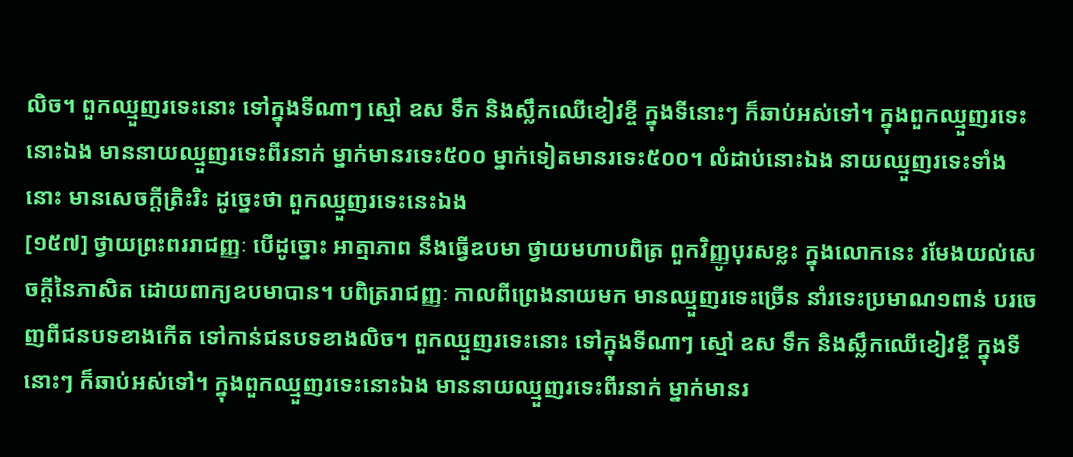លិច។ ពួកឈ្មួញរទេះនោះ ទៅក្នុងទីណាៗ ស្មៅ ឧស ទឹក និងស្លឹកឈើខៀវខ្ចី ក្នុងទីនោះៗ ក៏ឆាប់អស់ទៅ។ ក្នុងពួកឈ្មួញរទេះនោះឯង មាននាយឈ្មួញរទេះពីរនាក់ ម្នាក់មានរទេះ៥០០ ម្នាក់ទៀតមានរទេះ៥០០។ លំដាប់នោះឯង នាយឈ្មួញរទេះទាំងនោះ មានសេចក្តីត្រិះរិះ ដូច្នេះថា ពួកឈ្មួញរទេះនេះឯង
[១៥៧] ថ្វាយព្រះពររាជញ្ញៈ បើដូច្នោះ អាត្មាភាព នឹងធ្វើឧបមា ថ្វាយមហាបពិត្រ ពួកវិញ្ញូបុរសខ្លះ ក្នុងលោកនេះ រមែងយល់សេចក្តីនៃភាសិត ដោយពាក្យឧបមាបាន។ បពិត្ររាជញ្ញៈ កាលពីព្រេងនាយមក មានឈ្មួញរទេះច្រើន នាំរទេះប្រមាណ១ពាន់ បរចេញពីជនបទខាងកើត ទៅកាន់ជនបទខាងលិច។ ពួកឈ្មួញរទេះនោះ ទៅក្នុងទីណាៗ ស្មៅ ឧស ទឹក និងស្លឹកឈើខៀវខ្ចី ក្នុងទីនោះៗ ក៏ឆាប់អស់ទៅ។ ក្នុងពួកឈ្មួញរទេះនោះឯង មាននាយឈ្មួញរទេះពីរនាក់ ម្នាក់មានរ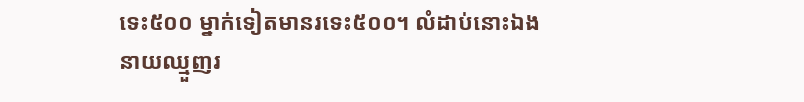ទេះ៥០០ ម្នាក់ទៀតមានរទេះ៥០០។ លំដាប់នោះឯង នាយឈ្មួញរ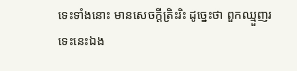ទេះទាំងនោះ មានសេចក្តីត្រិះរិះ ដូច្នេះថា ពួកឈ្មួញរទេះនេះឯង